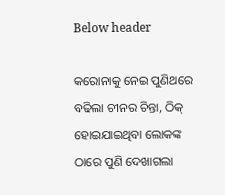Below header

କରୋନାକୁ ନେଇ ପୁଣିଥରେ ବଢିଲା ଚୀନର ଚିନ୍ତା, ଠିକ୍ ହୋଇଯାଇଥିବା ଲୋକଙ୍କ ଠାରେ ପୁଣି ଦେଖାଗଲା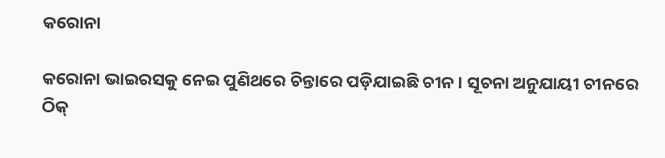କରୋନା

କରୋନା ଭାଇରସକୁ ନେଇ ପୁଣିଥରେ ଚିନ୍ତାରେ ପଡ଼ିଯାଇଛି ଚୀନ । ସୂଚନା ଅନୁଯାୟୀ ଚୀନରେ ଠିକ୍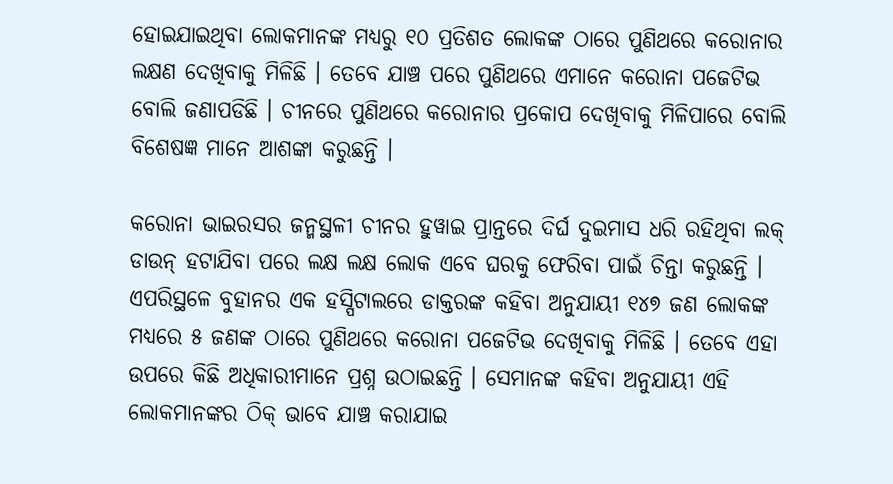ହୋଇଯାଇଥିବା ଲୋକମାନଙ୍କ ମଧ୍ୟରୁ ୧୦ ପ୍ରତିଶତ ଲୋକଙ୍କ ଠାରେ ପୁଣିଥରେ କରୋନାର ଲକ୍ଷଣ ଦେଖିବାକୁ ମିଳିଛି । ତେବେ ଯାଞ୍ଚ ପରେ ପୁଣିଥରେ ଏମାନେ କରୋନା ପଜେଟିଭ ବୋଲି ଜଣାପଡିଛି । ଚୀନରେ ପୁଣିଥରେ କରୋନାର ପ୍ରକୋପ ଦେଖିବାକୁ ମିଳିପାରେ ବୋଲି ବିଶେଷଜ୍ଞ ମାନେ ଆଶଙ୍କା କରୁଛନ୍ତି ।

କରୋନା ଭାଇରସର ଜନ୍ମସ୍ଥଳୀ ଚୀନର ହୁୱାଇ ପ୍ରାନ୍ତରେ ଦିର୍ଘ ଦୁଇମାସ ଧରି ରହିଥିବା ଲକ୍ ଡାଉନ୍ ହଟାଯିବା ପରେ ଲକ୍ଷ ଲକ୍ଷ ଲୋକ ଏବେ ଘରକୁ ଫେରିବା ପାଇଁ ଚିନ୍ତା କରୁଛନ୍ତି । ଏପରିସ୍ଥଳେ ବୁହାନର ଏକ ହସ୍ପିଟାଲରେ ଡାକ୍ତରଙ୍କ କହିବା ଅନୁଯାୟୀ ୧୪୭ ଜଣ ଲୋକଙ୍କ ମଧ୍ୟରେ ୫ ଜଣଙ୍କ ଠାରେ ପୁଣିଥରେ କରୋନା ପଜେଟିଭ ଦେଖିବାକୁ ମିଳିଛି । ତେବେ ଏହା ଉପରେ କିଛି ଅଧିକାରୀମାନେ ପ୍ରଶ୍ନ ଉଠାଇଛନ୍ତି । ସେମାନଙ୍କ କହିବା ଅନୁଯାୟୀ ଏହି ଲୋକମାନଙ୍କର ଠିକ୍ ଭାବେ ଯାଞ୍ଚ କରାଯାଇ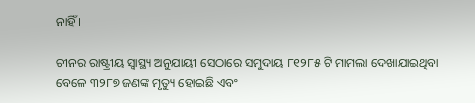ନାହିଁ ।

ଚୀନର ରାଷ୍ଟ୍ରୀୟ ସ୍ୱାସ୍ଥ୍ୟ ଅନୁଯାୟୀ ସେଠାରେ ସମୁଦାୟ ୮୧୨୮୫ ଟି ମାମଲା ଦେଖାଯାଇଥିବା ବେଳେ ୩୨୮୭ ଜଣଙ୍କ ମୃତ୍ୟୁ ହୋଇଛି ଏବଂ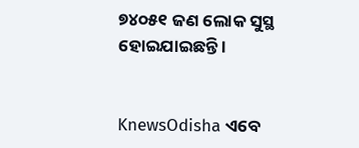୭୪୦୫୧ ଜଣ ଲୋକ ସୁସ୍ଥ ହୋଇଯାଇଛନ୍ତି ।


KnewsOdisha ଏବେ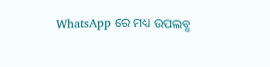WhatsApp ରେ ମଧ୍ୟ ଉପଲବ୍ଧ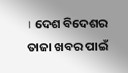। ଦେଶ ବିଦେଶର ତାଜା ଖବର ପାଇଁ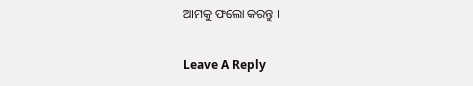ଆମକୁ ଫଲୋ କରନ୍ତୁ ।

Leave A Reply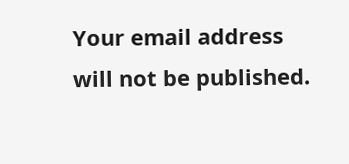Your email address will not be published.